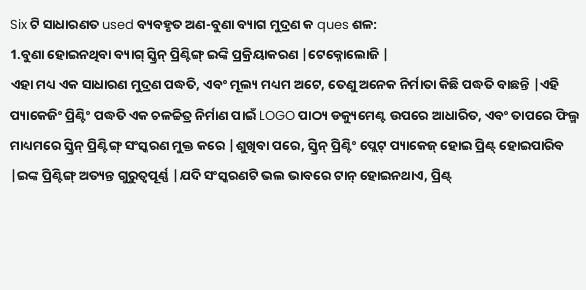Six ଟି ସାଧାରଣତ used ବ୍ୟବହୃତ ଅଣ-ବୁଣା ବ୍ୟାଗ ମୁଦ୍ରଣ କ ques ଶଳ:
1.ବୁଣା ହୋଇନଥିବା ବ୍ୟାଗ୍ ସ୍କ୍ରିନ୍ ପ୍ରିଣ୍ଟିଙ୍ଗ୍ ଇଙ୍କି ପ୍ରକ୍ରିୟାକରଣ |ଟେକ୍ନୋଲୋଜି |
ଏହା ମଧ୍ୟ ଏକ ସାଧାରଣ ମୁଦ୍ରଣ ପଦ୍ଧତି, ଏବଂ ମୂଲ୍ୟ ମଧ୍ୟମ ଅଟେ, ତେଣୁ ଅନେକ ନିର୍ମାତା କିଛି ପଦ୍ଧତି ବାଛନ୍ତି |ଏହି ପ୍ୟାକେଜିଂ ପ୍ରିଣ୍ଟିଂ ପଦ୍ଧତି ଏକ ଚଳଚ୍ଚିତ୍ର ନିର୍ମାଣ ପାଇଁ LOGO ପାଠ୍ୟ ଡକ୍ୟୁମେଣ୍ଟ ଉପରେ ଆଧାରିତ, ଏବଂ ତାପରେ ଫିଲ୍ମ ମାଧ୍ୟମରେ ସ୍କ୍ରିନ୍ ପ୍ରିଣ୍ଟିଙ୍ଗ୍ ସଂସ୍କରଣ ମୁକ୍ତ କରେ |ଶୁଖିବା ପରେ, ସ୍କ୍ରିନ୍ ପ୍ରିଣ୍ଟିଂ ପ୍ଲେଟ୍ ପ୍ୟାକେଜ୍ ହୋଇ ପ୍ରିଣ୍ଟ୍ ହୋଇପାରିବ |ଇଙ୍କ ପ୍ରିଣ୍ଟିଙ୍ଗ୍ ଅତ୍ୟନ୍ତ ଗୁରୁତ୍ୱପୂର୍ଣ୍ଣ |ଯଦି ସଂସ୍କରଣଟି ଭଲ ଭାବରେ ଟାନ୍ ହୋଇନଥାଏ, ପ୍ରିଣ୍ଟ୍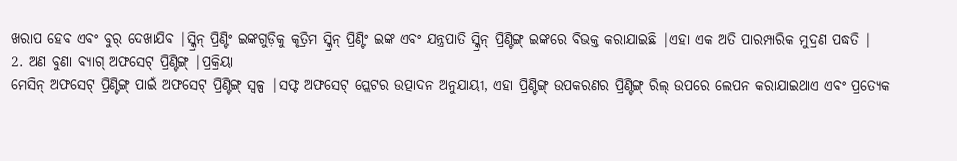ଖରାପ ହେବ ଏବଂ ବୁର୍ ଦେଖାଯିବ |ସ୍କ୍ରିନ୍ ପ୍ରିଣ୍ଟିଂ ଇଙ୍କଗୁଡ଼ିକୁ କୃତ୍ରିମ ସ୍କ୍ରିନ୍ ପ୍ରିଣ୍ଟିଂ ଇଙ୍କ ଏବଂ ଯନ୍ତ୍ରପାତି ସ୍କ୍ରିନ୍ ପ୍ରିଣ୍ଟିଙ୍ଗ୍ ଇଙ୍କରେ ବିଭକ୍ତ କରାଯାଇଛି |ଏହା ଏକ ଅତି ପାରମ୍ପାରିକ ମୁଦ୍ରଣ ପଦ୍ଧତି |
2. ଅଣ ବୁଣା ବ୍ୟାଗ୍ ଅଫସେଟ୍ ପ୍ରିଣ୍ଟିଙ୍ଗ୍ |ପ୍ରକ୍ରିୟା
ମେସିନ୍ ଅଫସେଟ୍ ପ୍ରିଣ୍ଟିଙ୍ଗ୍ ପାଇଁ ଅଫସେଟ୍ ପ୍ରିଣ୍ଟିଙ୍ଗ୍ ସ୍ୱଳ୍ପ |ସଫ୍ଟ ଅଫସେଟ୍ ପ୍ଲେଟର ଉତ୍ପାଦନ ଅନୁଯାୟୀ, ଏହା ପ୍ରିଣ୍ଟିଙ୍ଗ୍ ଉପକରଣର ପ୍ରିଣ୍ଟିଙ୍ଗ୍ ରିଲ୍ ଉପରେ ଲେପନ କରାଯାଇଥାଏ ଏବଂ ପ୍ରତ୍ୟେକ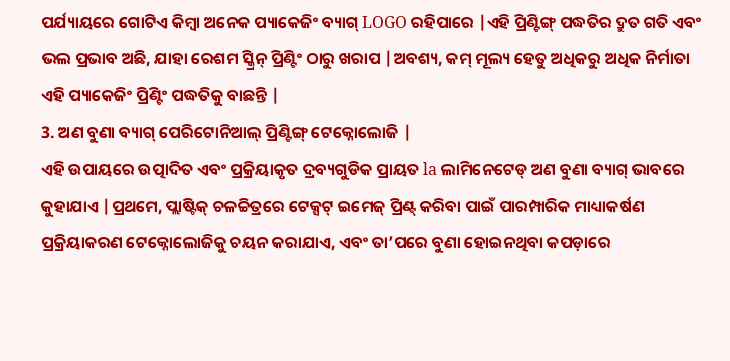ପର୍ଯ୍ୟାୟରେ ଗୋଟିଏ କିମ୍ବା ଅନେକ ପ୍ୟାକେଜିଂ ବ୍ୟାଗ୍ LOGO ରହିପାରେ |ଏହି ପ୍ରିଣ୍ଟିଙ୍ଗ୍ ପଦ୍ଧତିର ଦ୍ରୁତ ଗତି ଏବଂ ଭଲ ପ୍ରଭାବ ଅଛି, ଯାହା ରେଶମ ସ୍କ୍ରିନ୍ ପ୍ରିଣ୍ଟିଂ ଠାରୁ ଖରାପ |ଅବଶ୍ୟ, କମ୍ ମୂଲ୍ୟ ହେତୁ ଅଧିକରୁ ଅଧିକ ନିର୍ମାତା ଏହି ପ୍ୟାକେଜିଂ ପ୍ରିଣ୍ଟିଂ ପଦ୍ଧତିକୁ ବାଛନ୍ତି |
3. ଅଣ ବୁଣା ବ୍ୟାଗ୍ ପେରିଟୋନିଆଲ୍ ପ୍ରିଣ୍ଟିଙ୍ଗ୍ ଟେକ୍ନୋଲୋଜି |
ଏହି ଉପାୟରେ ଉତ୍ପାଦିତ ଏବଂ ପ୍ରକ୍ରିୟାକୃତ ଦ୍ରବ୍ୟଗୁଡିକ ପ୍ରାୟତ la ଲାମିନେଟେଡ୍ ଅଣ ବୁଣା ବ୍ୟାଗ୍ ଭାବରେ କୁହାଯାଏ |ପ୍ରଥମେ, ପ୍ଲାଷ୍ଟିକ୍ ଚଳଚ୍ଚିତ୍ରରେ ଟେକ୍ସଟ୍ ଇମେଜ୍ ପ୍ରିଣ୍ଟ୍ କରିବା ପାଇଁ ପାରମ୍ପାରିକ ମାଧ୍ୟାକର୍ଷଣ ପ୍ରକ୍ରିୟାକରଣ ଟେକ୍ନୋଲୋଜିକୁ ଚୟନ କରାଯାଏ, ଏବଂ ତା’ପରେ ବୁଣା ହୋଇନଥିବା କପଡ଼ାରେ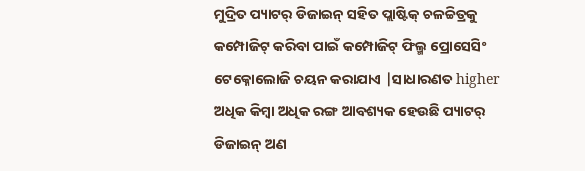ମୁଦ୍ରିତ ପ୍ୟାଟର୍ ଡିଜାଇନ୍ ସହିତ ପ୍ଲାଷ୍ଟିକ୍ ଚଳଚ୍ଚିତ୍ରକୁ କମ୍ପୋଜିଟ୍ କରିବା ପାଇଁ କମ୍ପୋଜିଟ୍ ଫିଲ୍ମ ପ୍ରୋସେସିଂ ଟେକ୍ନୋଲୋଜି ଚୟନ କରାଯାଏ |ସାଧାରଣତ higher ଅଧିକ କିମ୍ବା ଅଧିକ ରଙ୍ଗ ଆବଶ୍ୟକ ହେଉଛି ପ୍ୟାଟର୍ ଡିଜାଇନ୍ ଅଣ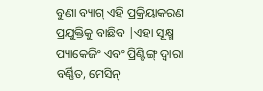ବୁଣା ବ୍ୟାଗ୍ ଏହି ପ୍ରକ୍ରିୟାକରଣ ପ୍ରଯୁକ୍ତିକୁ ବାଛିବ |ଏହା ସୂକ୍ଷ୍ମ ପ୍ୟାକେଜିଂ ଏବଂ ପ୍ରିଣ୍ଟିଙ୍ଗ୍ ଦ୍ୱାରା ବର୍ଣ୍ଣିତ, ମେସିନ୍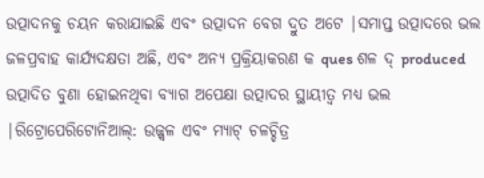ଉତ୍ପାଦନକୁ ଚୟନ କରାଯାଇଛି ଏବଂ ଉତ୍ପାଦନ ବେଗ ଦ୍ରୁତ ଅଟେ |ସମାପ୍ତ ଉତ୍ପାଦରେ ଭଲ ଜଳପ୍ରବାହ କାର୍ଯ୍ୟଦକ୍ଷତା ଅଛି, ଏବଂ ଅନ୍ୟ ପ୍ରକ୍ରିୟାକରଣ କ ques ଶଳ ଦ୍ produced ଉତ୍ପାଦିତ ବୁଣା ହୋଇନଥିବା ବ୍ୟାଗ ଅପେକ୍ଷା ଉତ୍ପାଦର ସ୍ଥାୟୀତ୍ୱ ମଧ୍ୟ ଭଲ |ରିଟ୍ରୋପେରିଟୋନିଆଲ୍: ଉଜ୍ଜ୍ୱଳ ଏବଂ ମ୍ୟାଟ୍ ଚଳଚ୍ଚିତ୍ର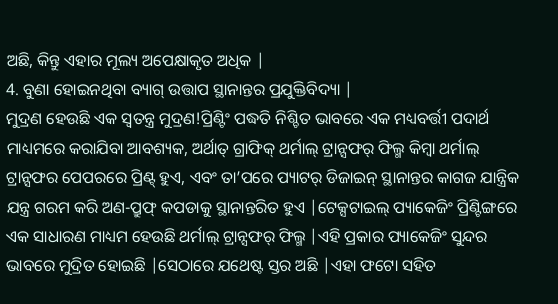ଅଛି, କିନ୍ତୁ ଏହାର ମୂଲ୍ୟ ଅପେକ୍ଷାକୃତ ଅଧିକ |
4. ବୁଣା ହୋଇନଥିବା ବ୍ୟାଗ୍ ଉତ୍ତାପ ସ୍ଥାନାନ୍ତର ପ୍ରଯୁକ୍ତିବିଦ୍ୟା |
ମୁଦ୍ରଣ ହେଉଛି ଏକ ସ୍ୱତନ୍ତ୍ର ମୁଦ୍ରଣ!ପ୍ରିଣ୍ଟିଂ ପଦ୍ଧତି ନିଶ୍ଚିତ ଭାବରେ ଏକ ମଧ୍ୟବର୍ତ୍ତୀ ପଦାର୍ଥ ମାଧ୍ୟମରେ କରାଯିବା ଆବଶ୍ୟକ, ଅର୍ଥାତ୍ ଗ୍ରାଫିକ୍ ଥର୍ମାଲ୍ ଟ୍ରାନ୍ସଫର୍ ଫିଲ୍ମ କିମ୍ବା ଥର୍ମାଲ୍ ଟ୍ରାନ୍ସଫର ପେପରରେ ପ୍ରିଣ୍ଟ୍ ହୁଏ, ଏବଂ ତା’ପରେ ପ୍ୟାଟର୍ ଡିଜାଇନ୍ ସ୍ଥାନାନ୍ତର କାଗଜ ଯାନ୍ତ୍ରିକ ଯନ୍ତ୍ର ଗରମ କରି ଅଣ-ପ୍ରୁଫ୍ କପଡାକୁ ସ୍ଥାନାନ୍ତରିତ ହୁଏ |ଟେକ୍ସଟାଇଲ୍ ପ୍ୟାକେଜିଂ ପ୍ରିଣ୍ଟିଙ୍ଗରେ ଏକ ସାଧାରଣ ମାଧ୍ୟମ ହେଉଛି ଥର୍ମାଲ୍ ଟ୍ରାନ୍ସଫର୍ ଫିଲ୍ମ |ଏହି ପ୍ରକାର ପ୍ୟାକେଜିଂ ସୁନ୍ଦର ଭାବରେ ମୁଦ୍ରିତ ହୋଇଛି |ସେଠାରେ ଯଥେଷ୍ଟ ସ୍ତର ଅଛି |ଏହା ଫଟୋ ସହିତ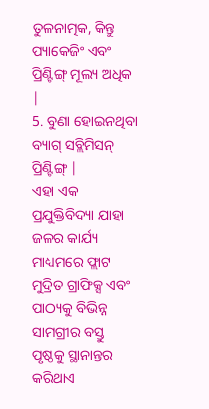ତୁଳନାତ୍ମକ, କିନ୍ତୁ ପ୍ୟାକେଜିଂ ଏବଂ ପ୍ରିଣ୍ଟିଙ୍ଗ୍ ମୂଲ୍ୟ ଅଧିକ |
5. ବୁଣା ହୋଇନଥିବା ବ୍ୟାଗ୍ ସବ୍ଲିମିସନ୍ ପ୍ରିଣ୍ଟିଙ୍ଗ୍ |
ଏହା ଏକ ପ୍ରଯୁକ୍ତିବିଦ୍ୟା ଯାହା ଜଳର କାର୍ଯ୍ୟ ମାଧ୍ୟମରେ ଫ୍ଲାଟ ମୁଦ୍ରିତ ଗ୍ରାଫିକ୍ସ ଏବଂ ପାଠ୍ୟକୁ ବିଭିନ୍ନ ସାମଗ୍ରୀର ବସ୍ତୁ ପୃଷ୍ଠକୁ ସ୍ଥାନାନ୍ତର କରିଥାଏ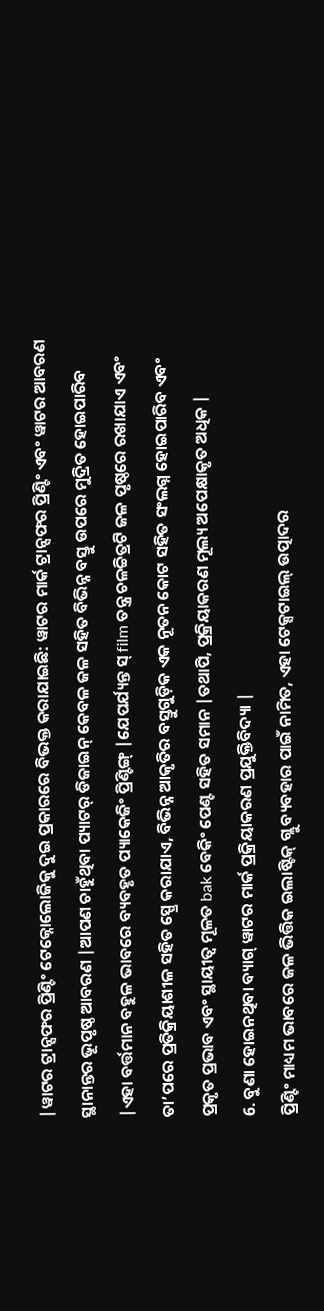|ୱାଟର ଟ୍ରାନ୍ସଫର ପ୍ରିଣ୍ଟିଂ ଟେକ୍ନୋଲୋଜିକୁ ଦୁଇ ପ୍ରକାରରେ ବିଭକ୍ତ କରାଯାଇଛି: ୱାଟର ମାର୍କ ଟ୍ରାନ୍ସଫର ପ୍ରିଣ୍ଟିଂ ଏବଂ ୱାଟର ଆବରଣ ସ୍ଥାନାନ୍ତର ଭୂପୃଷ୍ଠ ଆବରଣ |ଆପଣ ଚାହୁଁଥିବା ପ୍ୟାଟର୍ ଡିଜାଇନ୍ କେବଳ ଜଳ ସହିତ ବିଭିନ୍ନ ବସ୍ତୁ ଉପରେ ମୁଦ୍ରିତ ହୋଇପାରିବ |ଏହା ବର୍ତ୍ତମାନ ବହୁଳ ଭାବରେ ବ୍ୟବହୃତ ପ୍ୟାକେଜିଂ ପ୍ରିଣ୍ଟିଙ୍ଗ୍ |ଯେପର୍ଯ୍ୟନ୍ତ ସ୍ film ତନ୍ତ୍ର ଚଳଚ୍ଚିତ୍ରଟି ଜଳ ପୃଷ୍ଠରେ ରଖାଯାଏ ଏବଂ ତା’ପରେ ପ୍ରତିକ୍ରିୟାଶୀଳ ସହିତ ସ୍ପ୍ରେ କରାଯାଏ, ବିଭିନ୍ନ ଆକୃତିର ବସ୍ତୁଗୁଡ଼ିକ ଏକ ନୂତନ କୋଟ ସହିତ ସଂଲଗ୍ନ ହୋଇପାରିବ ଏବଂ ପ୍ରକୃତ ପ୍ରଭାବ ଏବଂ ସ୍ଥାୟୀତ୍ୱ ମୂଳତ bak ବେକିଂ ପେଣ୍ଟ ସହିତ ସମାନ |ତଥାପି, ପ୍ରକ୍ରିୟାକରଣ ମୂଲ୍ୟ ଅପେକ୍ଷାକୃତ ଅଧିକ |
6. ବୁଣା ହୋଇନଥିବା ବ୍ୟାଗ୍ ୱାଟର ମାର୍କ ପ୍ରକ୍ରିୟାକରଣ ପ୍ରଯୁକ୍ତିବିଦ୍ୟା |
ପ୍ରିଣ୍ଟିଂ ମାଧ୍ୟମ ଭାବରେ ଜଳ ଭିତ୍ତିକ ଇଲାଷ୍ଟିକ୍ ଗ୍ଲୁ ବ୍ୟବହାର ପାଇଁ ନାମିତ, ଏହା ଟେକ୍ସଟାଇଲ୍ ଉତ୍ପାଦର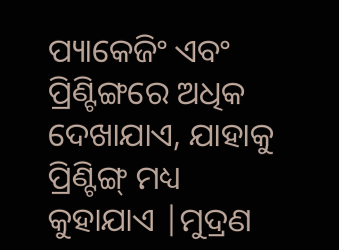ପ୍ୟାକେଜିଂ ଏବଂ ପ୍ରିଣ୍ଟିଙ୍ଗରେ ଅଧିକ ଦେଖାଯାଏ, ଯାହାକୁ ପ୍ରିଣ୍ଟିଙ୍ଗ୍ ମଧ୍ୟ କୁହାଯାଏ |ମୁଦ୍ରଣ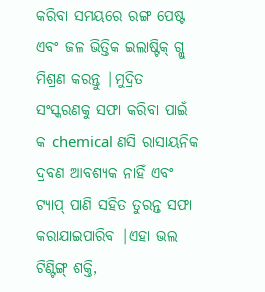କରିବା ସମୟରେ ରଙ୍ଗ ପେଷ୍ଟ ଏବଂ ଜଳ ଭିତ୍ତିକ ଇଲାଷ୍ଟିକ୍ ଗ୍ଲୁ ମିଶ୍ରଣ କରନ୍ତୁ |ମୁଦ୍ରିତ ସଂସ୍କରଣକୁ ସଫା କରିବା ପାଇଁ କ chemical ଣସି ରାସାୟନିକ ଦ୍ରବଣ ଆବଶ୍ୟକ ନାହିଁ ଏବଂ ଟ୍ୟାପ୍ ପାଣି ସହିତ ତୁରନ୍ତ ସଫା କରାଯାଇପାରିବ |ଏହା ଭଲ ଟିଣ୍ଟିଙ୍ଗ୍ ଶକ୍ତି,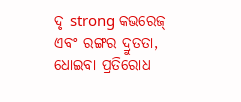ଦୃ strong କଭରେଜ୍ ଏବଂ ରଙ୍ଗର ଦ୍ରୁତତା, ଧୋଇବା ପ୍ରତିରୋଧ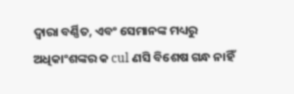ଦ୍ୱାରା ବର୍ଣ୍ଣିତ, ଏବଂ ସେମାନଙ୍କ ମଧ୍ୟରୁ ଅଧିକାଂଶଙ୍କର କ cul ଣସି ବିଶେଷ ଗନ୍ଧ ନାହିଁ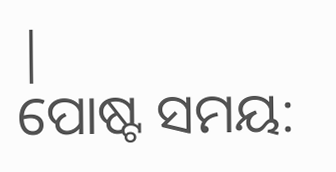|
ପୋଷ୍ଟ ସମୟ: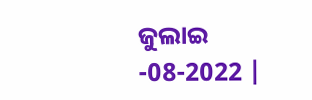ଜୁଲାଇ -08-2022 |